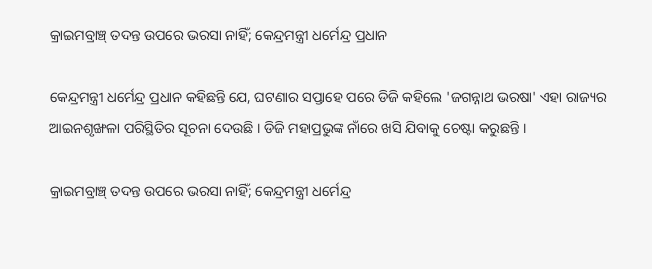କ୍ରାଇମବ୍ରାଞ୍ଚ୍ ତଦନ୍ତ ଉପରେ ଭରସା ନାହିଁ; କେନ୍ଦ୍ରମନ୍ତ୍ରୀ ଧର୍ମେନ୍ଦ୍ର ପ୍ରଧାନ

କେନ୍ଦ୍ରମନ୍ତ୍ରୀ ଧର୍ମେନ୍ଦ୍ର ପ୍ରଧାନ କହିଛନ୍ତି ଯେ, ଘଟଣାର ସପ୍ତାହେ ପରେ ଡିଜି କହିଲେ 'ଜଗନ୍ନାଥ ଭରଷା' ଏହା ରାଜ୍ୟର ଆଇନଶୃଙ୍ଖଳା ପରିସ୍ଥିତିର ସୂଚନା ଦେଉଛି । ଡିଜି ମହାପ୍ରଭୁଙ୍କ ନାଁରେ ଖସି ଯିବାକୁ ଚେଷ୍ଟା କରୁଛନ୍ତି ।

କ୍ରାଇମବ୍ରାଞ୍ଚ୍ ତଦନ୍ତ ଉପରେ ଭରସା ନାହିଁ; କେନ୍ଦ୍ରମନ୍ତ୍ରୀ ଧର୍ମେନ୍ଦ୍ର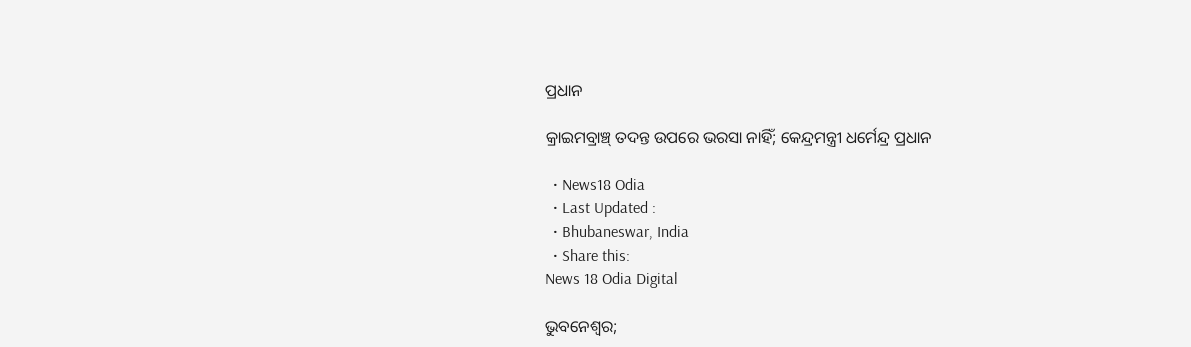ପ୍ରଧାନ

କ୍ରାଇମବ୍ରାଞ୍ଚ୍ ତଦନ୍ତ ଉପରେ ଭରସା ନାହିଁ; କେନ୍ଦ୍ରମନ୍ତ୍ରୀ ଧର୍ମେନ୍ଦ୍ର ପ୍ରଧାନ

  • News18 Odia
  • Last Updated :
  • Bhubaneswar, India
  • Share this:
News 18 Odia Digital

ଭୁବନେଶ୍ୱର;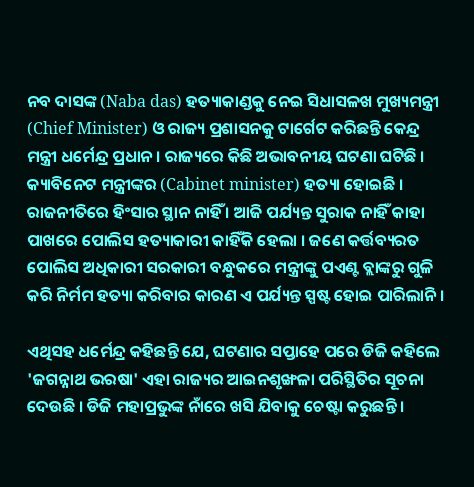ନବ ଦାସଙ୍କ (Naba das) ହତ୍ୟାକାଣ୍ଡକୁ ନେଇ ସିଧାସଳଖ ମୁଖ୍ୟମନ୍ତ୍ରୀ (Chief Minister) ଓ ରାଜ୍ୟ ପ୍ରଶାସନକୁ ଟାର୍ଗେଟ କରିଛନ୍ତି କେନ୍ଦ୍ର ମନ୍ତ୍ରୀ ଧର୍ମେନ୍ଦ୍ର ପ୍ରଧାନ । ରାଜ୍ୟରେ କିଛି ଅଭାବନୀୟ ଘଟଣା ଘଟିଛି । କ୍ୟାବିନେଟ ମନ୍ତ୍ରୀଙ୍କର (Cabinet minister) ହତ୍ୟା ହୋଇଛି । ରାଜନୀତିରେ ହିଂସାର ସ୍ଥାନ ନାହିଁ । ଆଜି ପର୍ଯ୍ୟନ୍ତ ସୁରାକ ନାହିଁ କାହା ପାଖରେ ପୋଲିସ ହତ୍ୟାକାରୀ କାହିଁକି ହେଲା । ଜଣେ କର୍ତ୍ତବ୍ୟରତ ପୋଲିସ ଅଧିକାରୀ ସରକାରୀ ବନ୍ଧୁକରେ ମନ୍ତ୍ରୀଙ୍କୁ ପଏଣ୍ଟ ବ୍ଲାଙ୍କରୁ ଗୁଳି କରି ନିର୍ମମ ହତ୍ୟା କରିବାର କାରଣ ଏ ପର୍ଯ୍ୟନ୍ତ ସ୍ପଷ୍ଟ ହୋଇ ପାରିଲାନି ।

ଏଥିସହ ଧର୍ମେନ୍ଦ୍ର କହିଛନ୍ତି ଯେ, ଘଟଣାର ସପ୍ତାହେ ପରେ ଡିଜି କହିଲେ 'ଜଗନ୍ନାଥ ଭରଷା' ଏହା ରାଜ୍ୟର ଆଇନଶୃଙ୍ଖଳା ପରିସ୍ଥିତିର ସୂଚନା ଦେଉଛି । ଡିଜି ମହାପ୍ରଭୁଙ୍କ ନାଁରେ ଖସି ଯିବାକୁ ଚେଷ୍ଟା କରୁଛନ୍ତି ।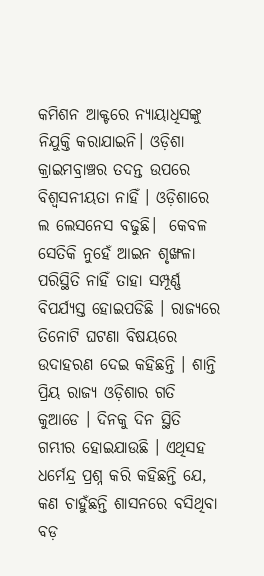କମିଶନ ଆକ୍ଟରେ ନ୍ୟାୟାଧିସଙ୍କୁ ନିଯୁକ୍ତି କରାଯାଇନି। ଓଡ଼ିଶା କ୍ରାଇମବ୍ରାଞ୍ଚର ତଦନ୍ତ ଉପରେ ବିଶ୍ୱସନୀୟତା ନାହିଁ । ଓଡ଼ିଶାରେ ଲ ଲେସନେସ ବଢୁଛି।  କେବଳ ସେତିକି ନୁହେଁ ଆଇନ ଶୃଙ୍ଖଳା ପରିସ୍ଥିତି ନାହିଁ ତାହା ସମ୍ପୂର୍ଣ୍ଣ ବିପର୍ଯ୍ୟସ୍ତ ହୋଇପଡିଛି । ରାଜ୍ୟରେ ତିନୋଟି ଘଟଣା ବିଷୟରେ ଉଦାହରଣ ଦେଇ କହିଛନ୍ତି । ଶାନ୍ତି ପ୍ରିୟ ରାଜ୍ୟ ଓଡ଼ିଶାର ଗତି କୁଆଡେ । ଦିନକୁ ଦିନ ସ୍ଥିତି ଗମ୍ଭୀର ହୋଇଯାଉଛି । ଏଥିସହ ଧର୍ମେନ୍ଦ୍ର ପ୍ରଶ୍ନ କରି କହିଛନ୍ତି ଯେ, କଣ ଚାହୁଁଛନ୍ତି ଶାସନରେ ବସିଥିବା ବଡ଼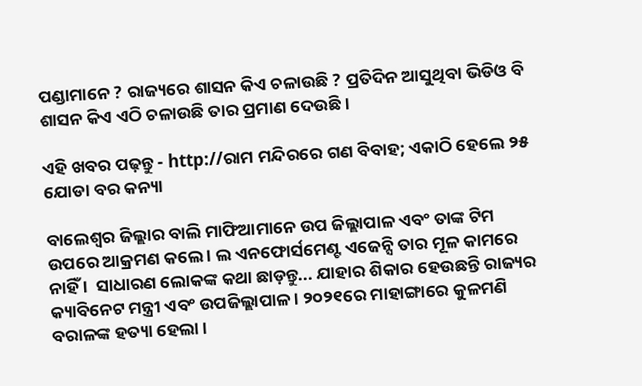ପଣ୍ଡାମାନେ ? ରାଜ୍ୟରେ ଶାସନ କିଏ ଚଳାଉଛି ? ପ୍ରତିଦିନ ଆସୁଥିବା ଭିଡିଓ ବି ଶାସନ କିଏ ଏଠି ଚଳାଉଛି ତାର ପ୍ରମାଣ ଦେଉଛି ।

ଏହି ଖବର ପଢ଼ନ୍ତୁ - http://ରାମ ମନ୍ଦିରରେ ଗଣ ବିବାହ; ଏକାଠି ହେଲେ ୨୫ ଯୋଡା ବର କନ୍ୟା

ବାଲେଶ୍ଵର ଜିଲ୍ଲାର ବାଲି ମାଫିଆମାନେ ଉପ ଜିଲ୍ଲାପାଳ ଏବଂ ତାଙ୍କ ଟିମ ଉପରେ ଆକ୍ରମଣ କଲେ । ଲ ଏନଫୋର୍ସମେଣ୍ଟ ଏଜେନ୍ସି ତାର ମୂଳ କାମରେ ନାହିଁ ।  ସାଧାରଣ ଲୋକଙ୍କ କଥା ଛାଡ଼ନ୍ତୁ... ଯାହାର ଶିକାର ହେଉଛନ୍ତି ରାଜ୍ୟର କ୍ୟାବିନେଟ ମନ୍ତ୍ରୀ ଏବଂ ଉପଜିଲ୍ଲାପାଳ । ୨୦୨୧ରେ ମାହାଙ୍ଗାରେ କୁଳମଣି ବରାଳଙ୍କ ହତ୍ୟା ହେଲା ।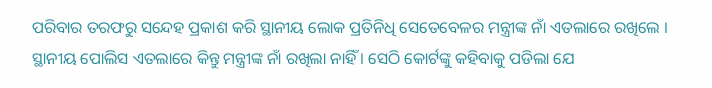ପରିବାର ତରଫରୁ ସନ୍ଦେହ ପ୍ରକାଶ କରି ସ୍ଥାନୀୟ ଲୋକ ପ୍ରତିନିଧି ସେତେବେଳର ମନ୍ତ୍ରୀଙ୍କ ନାଁ ଏତଲାରେ ରଖିଲେ । ସ୍ଥାନୀୟ ପୋଲିସ ଏତଲାରେ କିନ୍ତୁ ମନ୍ତ୍ରୀଙ୍କ ନାଁ ରଖିଲା ନାହିଁ । ସେଠି କୋର୍ଟଙ୍କୁ କହିବାକୁ ପଡିଲା ଯେ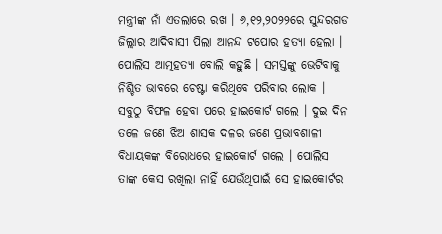ମନ୍ତ୍ରୀଙ୍କ ନାଁ ଏତଲାରେ ରଖ । ୬,୧୨,୨୦୨୨ରେ ସୁନ୍ଦରଗଡ ଜିଲ୍ଲାର ଆଦିବାସୀ ପିଲା ଆନନ୍ଦ ଟପୋର ହତ୍ୟା ହେଲା । ପୋଲିସ ଆତ୍ମହତ୍ୟା ବୋଲି କହୁଛି । ସମସ୍ତଙ୍କୁ ଭେଟିବାକୁ ନିଶ୍ଚିତ ଭାବରେ ଚେଷ୍ଟା କରିଥିବେ ପରିବାର ଲୋକ । ସବୁଠୁ ବିଫଳ ହେବା ପରେ ହାଇକୋର୍ଟ ଗଲେ । ଦୁଇ ଦିନ ତଳେ ଜଣେ ଝିଅ ଶାସକ ଦଳର ଜଣେ ପ୍ରଭାବଶାଳୀ ବିଧାୟକଙ୍କ ବିରୋଧରେ ହାଇକୋର୍ଟ ଗଲେ । ପୋଲିସ ତାଙ୍କ କେସ ରଖିଲା ନାହିଁ ଯେଉଁଥିପାଇଁ ସେ ହାଇକୋର୍ଟର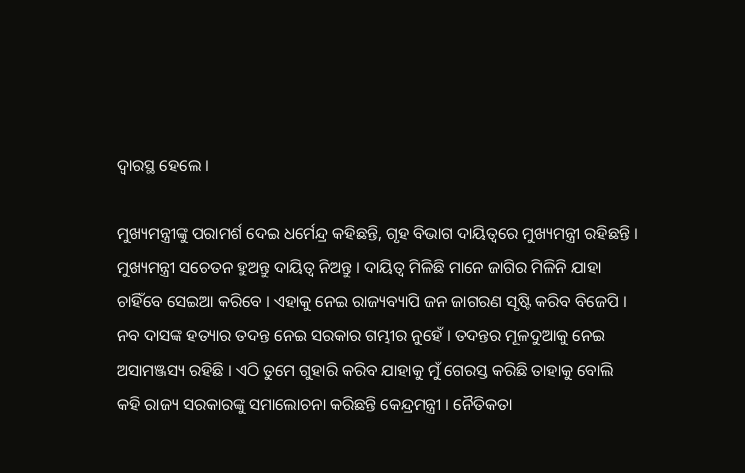ଦ୍ୱାରସ୍ଥ ହେଲେ ।

ମୁଖ୍ୟମନ୍ତ୍ରୀଙ୍କୁ ପରାମର୍ଶ ଦେଇ ଧର୍ମେନ୍ଦ୍ର କହିଛନ୍ତି, ଗୃହ ବିଭାଗ ଦାୟିତ୍ୱରେ ମୁଖ୍ୟମନ୍ତ୍ରୀ ରହିଛନ୍ତି । ମୁଖ୍ୟମନ୍ତ୍ରୀ ସଚେତନ ହୁଅନ୍ତୁ ଦାୟିତ୍ୱ ନିଅନ୍ତୁ । ଦାୟିତ୍ୱ ମିଳିଛି ମାନେ ଜାଗିର ମିଳିନି ଯାହା ଚାହିଁବେ ସେଇଆ କରିବେ । ଏହାକୁ ନେଇ ରାଜ୍ୟବ୍ୟାପି ଜନ ଜାଗରଣ ସୃଷ୍ଟି କରିବ ବିଜେପି । ନବ ଦାସଙ୍କ ହତ୍ୟାର ତଦନ୍ତ ନେଇ ସରକାର ଗମ୍ଭୀର ନୁହେଁ । ତଦନ୍ତର ମୂଳଦୁଆକୁ ନେଇ ଅସାମଞ୍ଜସ୍ୟ ରହିଛି । ଏଠି ତୁମେ ଗୁହାରି କରିବ ଯାହାକୁ ମୁଁ ଗେରସ୍ତ କରିଛି ତାହାକୁ ବୋଲି କହି ରାଜ୍ୟ ସରକାରଙ୍କୁ ସମାଲୋଚନା କରିଛନ୍ତି କେନ୍ଦ୍ରମନ୍ତ୍ରୀ । ନୈତିକତା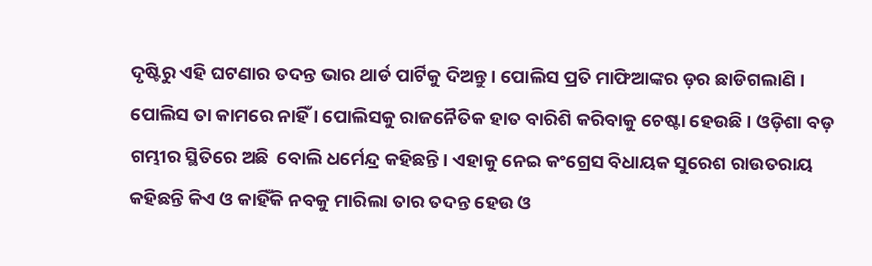ଦୃଷ୍ଟିରୁ ଏହି ଘଟଣାର ତଦନ୍ତ ଭାର ଥାର୍ଡ ପାର୍ଟିକୁ ଦିଅନ୍ତୁ । ପୋଲିସ ପ୍ରତି ମାଫିଆଙ୍କର ଡ଼ର ଛାଡିଗଲାଣି । ପୋଲିସ ତା କାମରେ ନାହିଁ । ପୋଲିସକୁ ରାଜନୈତିକ ହାତ ବାରିଶି କରିବାକୁ ଚେଷ୍ଟା ହେଉଛି । ଓଡ଼ିଶା ବଡ଼ ଗମ୍ଭୀର ସ୍ଥିତିରେ ଅଛି  ବୋଲି ଧର୍ମେନ୍ଦ୍ର କହିଛନ୍ତି। ଏହାକୁ ନେଇ କଂଗ୍ରେସ ବିଧାୟକ ସୁରେଶ ରାଉତରାୟ କହିଛନ୍ତି କିଏ ଓ କାହିଁକି ନବକୁ ମାରିଲା ତାର ତଦନ୍ତ ହେଉ ଓ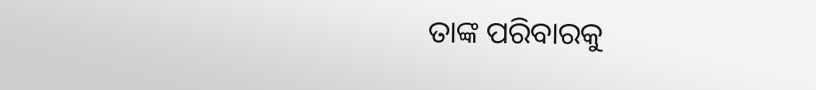ତାଙ୍କ ପରିବାରକୁ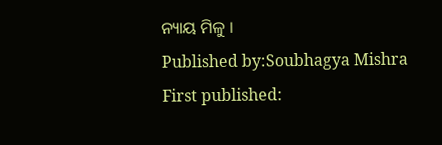ନ୍ୟାୟ ମିଳୁ ।
Published by:Soubhagya Mishra
First published: